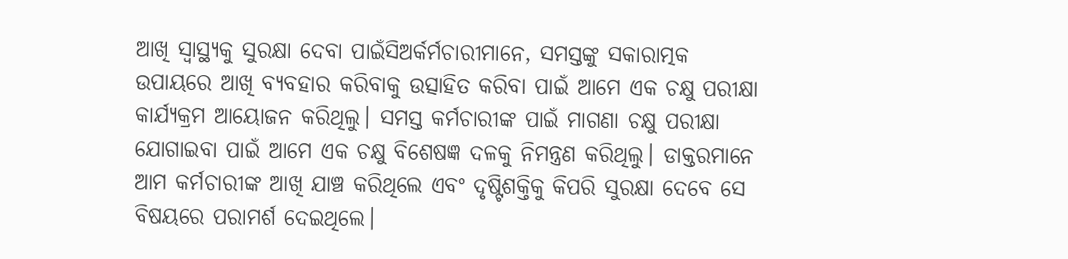ଆଖି ସ୍ୱାସ୍ଥ୍ୟକୁ ସୁରକ୍ଷା ଦେବା ପାଇଁସିଅର୍କର୍ମଚାରୀମାନେ, ସମସ୍ତଙ୍କୁ ସକାରାତ୍ମକ ଉପାୟରେ ଆଖି ବ୍ୟବହାର କରିବାକୁ ଉତ୍ସାହିତ କରିବା ପାଇଁ ଆମେ ଏକ ଚକ୍ଷୁ ପରୀକ୍ଷା କାର୍ଯ୍ୟକ୍ରମ ଆୟୋଜନ କରିଥିଲୁ। ସମସ୍ତ କର୍ମଚାରୀଙ୍କ ପାଇଁ ମାଗଣା ଚକ୍ଷୁ ପରୀକ୍ଷା ଯୋଗାଇବା ପାଇଁ ଆମେ ଏକ ଚକ୍ଷୁ ବିଶେଷଜ୍ଞ ଦଳକୁ ନିମନ୍ତ୍ରଣ କରିଥିଲୁ। ଡାକ୍ତରମାନେ ଆମ କର୍ମଚାରୀଙ୍କ ଆଖି ଯାଞ୍ଚ କରିଥିଲେ ଏବଂ ଦୃଷ୍ଟିଶକ୍ତିକୁ କିପରି ସୁରକ୍ଷା ଦେବେ ସେ ବିଷୟରେ ପରାମର୍ଶ ଦେଇଥିଲେ।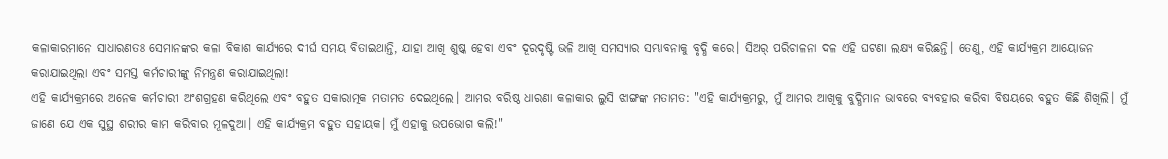କଳାକାରମାନେ ସାଧାରଣତଃ ସେମାନଙ୍କର କଳା ବିକାଶ କାର୍ଯ୍ୟରେ ଦୀର୍ଘ ସମୟ ବିତାଇଥାନ୍ତି, ଯାହା ଆଖି ଶୁଷ୍କ ହେବା ଏବଂ ଦୂରଦୃଷ୍ଟି ଭଳି ଆଖି ସମସ୍ୟାର ସମ୍ଭାବନାକୁ ବୃଦ୍ଧି କରେ। ସିଅର୍ ପରିଚାଳନା ଦଳ ଏହି ଘଟଣା ଲକ୍ଷ୍ୟ କରିଛନ୍ତି। ତେଣୁ, ଏହି କାର୍ଯ୍ୟକ୍ରମ ଆୟୋଜନ କରାଯାଇଥିଲା ଏବଂ ସମସ୍ତ କର୍ମଚାରୀଙ୍କୁ ନିମନ୍ତ୍ରଣ କରାଯାଇଥିଲା!
ଏହି କାର୍ଯ୍ୟକ୍ରମରେ ଅନେକ କର୍ମଚାରୀ ଅଂଶଗ୍ରହଣ କରିଥିଲେ ଏବଂ ବହୁତ ସକାରାତ୍ମକ ମତାମତ ଦେଇଥିଲେ। ଆମର ବରିଷ୍ଠ ଧାରଣା କଳାକାର ଲୁସି ଝାଙ୍ଗଙ୍କ ମତାମତ: "ଏହି କାର୍ଯ୍ୟକ୍ରମରୁ, ମୁଁ ଆମର ଆଖିକୁ ବୁଦ୍ଧିମାନ ଭାବରେ ବ୍ୟବହାର କରିବା ବିଷୟରେ ବହୁତ କିଛି ଶିଖିଲି। ମୁଁ ଜାଣେ ଯେ ଏକ ସୁସ୍ଥ ଶରୀର କାମ କରିବାର ମୂଳଦୁଆ। ଏହି କାର୍ଯ୍ୟକ୍ରମ ବହୁତ ସହାୟକ। ମୁଁ ଏହାକୁ ଉପଭୋଗ କଲି!"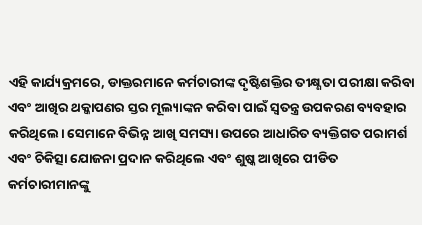ଏହି କାର୍ଯ୍ୟକ୍ରମରେ, ଡାକ୍ତରମାନେ କର୍ମଚାରୀଙ୍କ ଦୃଷ୍ଟିଶକ୍ତିର ତୀକ୍ଷ୍ଣତା ପରୀକ୍ଷା କରିବା ଏବଂ ଆଖିର ଥକ୍କାପଣର ସ୍ତର ମୂଲ୍ୟାଙ୍କନ କରିବା ପାଇଁ ସ୍ୱତନ୍ତ୍ର ଉପକରଣ ବ୍ୟବହାର କରିଥିଲେ। ସେମାନେ ବିଭିନ୍ନ ଆଖି ସମସ୍ୟା ଉପରେ ଆଧାରିତ ବ୍ୟକ୍ତିଗତ ପରାମର୍ଶ ଏବଂ ଚିକିତ୍ସା ଯୋଜନା ପ୍ରଦାନ କରିଥିଲେ ଏବଂ ଶୁଷ୍କ ଆଖିରେ ପୀଡିତ କର୍ମଚାରୀମାନଙ୍କୁ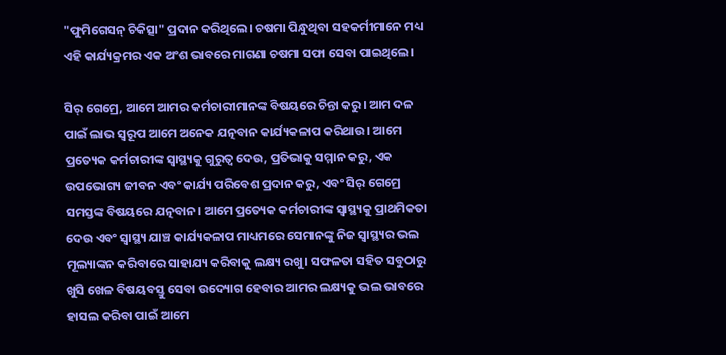"ଫୁମିଗେସନ୍ ଚିକିତ୍ସା" ପ୍ରଦାନ କରିଥିଲେ। ଚଷମା ପିନ୍ଧୁଥିବା ସହକର୍ମୀମାନେ ମଧ୍ୟ ଏହି କାର୍ଯ୍ୟକ୍ରମର ଏକ ଅଂଶ ଭାବରେ ମାଗଣା ଚଷମା ସଫା ସେବା ପାଇଥିଲେ।

ସିର୍ ଗେମ୍ରେ, ଆମେ ଆମର କର୍ମଚାରୀମାନଙ୍କ ବିଷୟରେ ଚିନ୍ତା କରୁ। ଆମ ଦଳ ପାଇଁ ଲାଭ ସ୍ୱରୂପ ଆମେ ଅନେକ ଯତ୍ନବାନ କାର୍ଯ୍ୟକଳାପ କରିଥାଉ। ଆମେ ପ୍ରତ୍ୟେକ କର୍ମଚାରୀଙ୍କ ସ୍ୱାସ୍ଥ୍ୟକୁ ଗୁରୁତ୍ୱ ଦେଉ, ପ୍ରତିଭାକୁ ସମ୍ମାନ କରୁ, ଏକ ଉପଭୋଗ୍ୟ ଜୀବନ ଏବଂ କାର୍ଯ୍ୟ ପରିବେଶ ପ୍ରଦାନ କରୁ, ଏବଂ ସିର୍ ଗେମ୍ରେ ସମସ୍ତଙ୍କ ବିଷୟରେ ଯତ୍ନବାନ। ଆମେ ପ୍ରତ୍ୟେକ କର୍ମଚାରୀଙ୍କ ସ୍ୱାସ୍ଥ୍ୟକୁ ପ୍ରାଥମିକତା ଦେଉ ଏବଂ ସ୍ୱାସ୍ଥ୍ୟ ଯାଞ୍ଚ କାର୍ଯ୍ୟକଳାପ ମାଧ୍ୟମରେ ସେମାନଙ୍କୁ ନିଜ ସ୍ୱାସ୍ଥ୍ୟର ଭଲ ମୂଲ୍ୟାଙ୍କନ କରିବାରେ ସାହାଯ୍ୟ କରିବାକୁ ଲକ୍ଷ୍ୟ ରଖୁ। ସଫଳତା ସହିତ ସବୁଠାରୁ ଖୁସି ଖେଳ ବିଷୟବସ୍ତୁ ସେବା ଉଦ୍ୟୋଗ ହେବାର ଆମର ଲକ୍ଷ୍ୟକୁ ଭଲ ଭାବରେ ହାସଲ କରିବା ପାଇଁ ଆମେ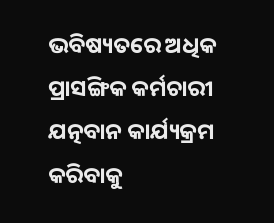ଭବିଷ୍ୟତରେ ଅଧିକ ପ୍ରାସଙ୍ଗିକ କର୍ମଚାରୀ ଯତ୍ନବାନ କାର୍ଯ୍ୟକ୍ରମ କରିବାକୁ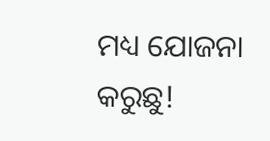ମଧ୍ୟ ଯୋଜନା କରୁଛୁ!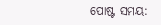ପୋଷ୍ଟ ସମୟ: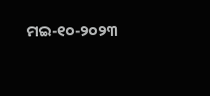ମଇ-୧୦-୨୦୨୩